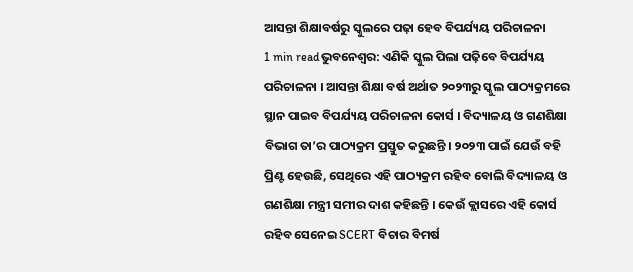ଆସନ୍ତା ଶିକ୍ଷାବର୍ଷରୁ ସ୍କୁଲରେ ପଢ଼ା ହେବ ବିପର୍ଯ୍ୟୟ ପରିଚାଳନା
1 min readଭୁବନେଶ୍ୱର: ଏଣିକି ସ୍କୁଲ ପିଲା ପଢ଼ିବେ ବିପର୍ଯ୍ୟୟ ପରିଚାଳନା । ଆସନ୍ତା ଶିକ୍ଷା ବର୍ଷ ଅର୍ଥାତ ୨୦୨୩ରୁ ସ୍କୁଲ ପାଠ୍ୟକ୍ରମରେ ସ୍ଥାନ ପାଇବ ବିପର୍ଯ୍ୟୟ ପରିଚାଳନା କୋର୍ସ । ବିଦ୍ୟାଳୟ ଓ ଗଣଶିକ୍ଷା ବିଭାଗ ତା’ର ପାଠ୍ୟକ୍ରମ ପ୍ରସ୍ତୁତ କରୁଛନ୍ତି । ୨୦୨୩ ପାଇଁ ଯେଉଁ ବହି ପ୍ରିଣ୍ଟ ହେଉଛି, ସେଥିରେ ଏହି ପାଠ୍ୟକ୍ରମ ରହିବ ବୋଲି ବିଦ୍ୟାଳୟ ଓ ଗଣଶିକ୍ଷା ମନ୍ତ୍ରୀ ସମୀର ଦାଶ କହିଛନ୍ତି । କେଉଁ କ୍ଲାସରେ ଏହି କୋର୍ସ ରହିବ ସେନେଇ SCERT ବିଚାର ବିମର୍ଷ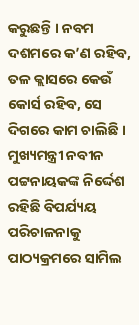କରୁଛନ୍ତି । ନବମ ଦଶମରେ କ’ଣ ରହିବ, ତଳ କ୍ଲାସରେ କେଉଁ କୋର୍ସ ରହିବ, ସେ ଦିଗରେ କାମ ଚାଲିଛି । ମୁଖ୍ୟମନ୍ତ୍ରୀ ନବୀନ ପଟ୍ଟନାୟକଙ୍କ ନିର୍ଦ୍ଦେଶ ରହିଛି ବିପର୍ଯ୍ୟୟ ପରିଚାଳନାକୁ ପାଠ୍ୟକ୍ରମରେ ସାମିଲ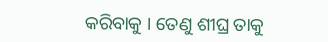କରିବାକୁ । ତେଣୁ ଶୀଘ୍ର ତାକୁ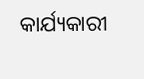କାର୍ଯ୍ୟକାରୀ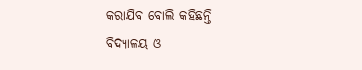କରାଯିବ ବୋଲି କହିଛନ୍ତି ବିଦ୍ୟାଳୟ ଓ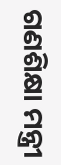ଗଣଶିକ୍ଷା ମନ୍ତ୍ରୀ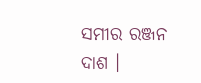ସମୀର ରଞ୍ଜନ ଦାଶ ।